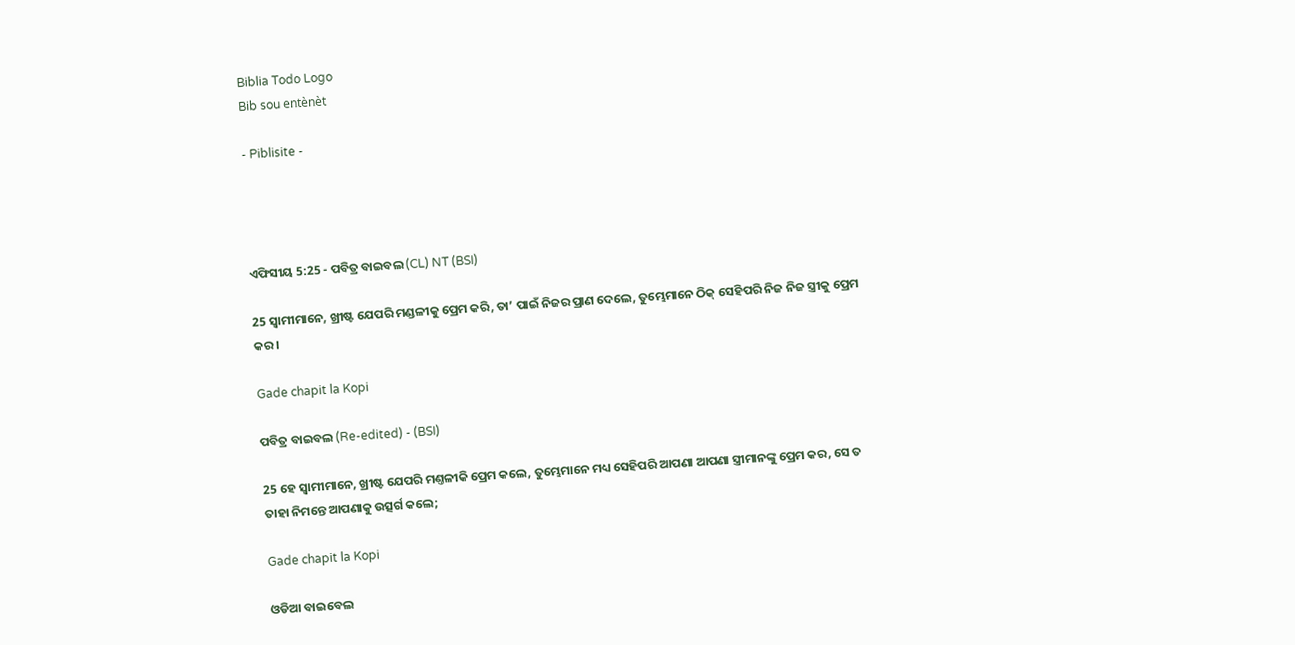Biblia Todo Logo
Bib sou entènèt

- Piblisite -




ଏଫିସୀୟ 5:25 - ପବିତ୍ର ବାଇବଲ (CL) NT (BSI)

25 ସ୍ୱାମୀମାନେ, ଖ୍ରୀଷ୍ଟ ଯେପରି ମଣ୍ଡଳୀକୁ ପ୍ରେମ କରି, ତା’ ପାଇଁ ନିଜର ପ୍ରାଣ ଦେଲେ, ତୁମ୍ଭେମାନେ ଠିକ୍ ସେହିପରି ନିଜ ନିଜ ସ୍ତ୍ରୀକୁ ପ୍ରେମ କର।

Gade chapit la Kopi

ପବିତ୍ର ବାଇବଲ (Re-edited) - (BSI)

25 ହେ ସ୍ଵାମୀମାନେ, ଖ୍ରୀଷ୍ଟ ଯେପରି ମଣ୍ତଳୀକି ପ୍ରେମ କଲେ, ତୁମ୍ଭେମାନେ ମଧ୍ୟ ସେହିପରି ଆପଣା ଆପଣା ସ୍ତ୍ରୀମାନଙ୍କୁ ପ୍ରେମ କର, ସେ ତ ତାହା ନିମନ୍ତେ ଆପଣାକୁ ଉତ୍ସର୍ଗ କଲେ;

Gade chapit la Kopi

ଓଡିଆ ବାଇବେଲ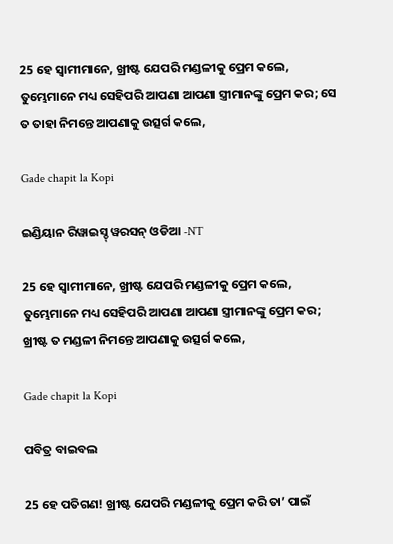25 ହେ ସ୍ୱାମୀମାନେ, ଖ୍ରୀଷ୍ଟ ଯେପରି ମଣ୍ଡଳୀକୁ ପ୍ରେମ କଲେ, ତୁମ୍ଭେମାନେ ମଧ୍ୟ ସେହିପରି ଆପଣା ଆପଣା ସ୍ତ୍ରୀମାନଙ୍କୁ ପ୍ରେମ କର; ସେ ତ ତାହା ନିମନ୍ତେ ଆପଣାକୁ ଉତ୍ସର୍ଗ କଲେ,

Gade chapit la Kopi

ଇଣ୍ଡିୟାନ ରିୱାଇସ୍ଡ୍ ୱରସନ୍ ଓଡିଆ -NT

25 ହେ ସ୍ୱାମୀମାନେ, ଖ୍ରୀଷ୍ଟ ଯେପରି ମଣ୍ଡଳୀକୁ ପ୍ରେମ କଲେ, ତୁମ୍ଭେମାନେ ମଧ୍ୟ ସେହିପରି ଆପଣା ଆପଣା ସ୍ତ୍ରୀମାନଙ୍କୁ ପ୍ରେମ କର; ଖ୍ରୀଷ୍ଟ ତ ମଣ୍ଡଳୀ ନିମନ୍ତେ ଆପଣାକୁ ଉତ୍ସର୍ଗ କଲେ,

Gade chapit la Kopi

ପବିତ୍ର ବାଇବଲ

25 ହେ ପତିଗଣ! ଖ୍ରୀଷ୍ଟ ଯେପରି ମଣ୍ଡଳୀକୁ ପ୍ରେମ କରି ତା’ ପାଇଁ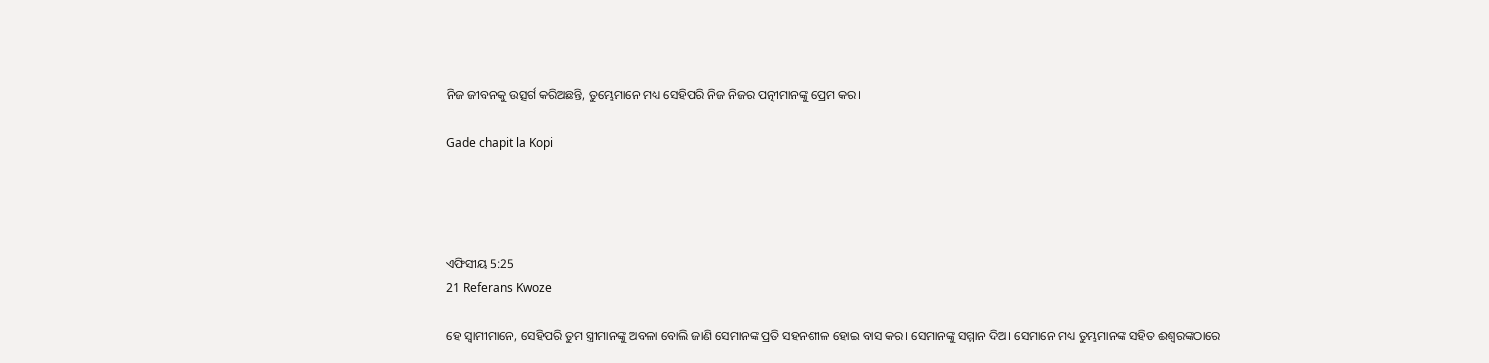ନିଜ ଜୀବନକୁ ଉତ୍ସର୍ଗ କରିଅଛନ୍ତି, ତୁମ୍ଭେମାନେ ମଧ୍ୟ ସେହିପରି ନିଜ ନିଜର ପତ୍ନୀମାନଙ୍କୁ ପ୍ରେମ କର।

Gade chapit la Kopi




ଏଫିସୀୟ 5:25
21 Referans Kwoze

ହେ ସ୍ୱାମୀମାନେ, ସେହିପରି ତୁମ ସ୍ତ୍ରୀମାନଙ୍କୁ ଅବଳା ବୋଲି ଜାଣି ସେମାନଙ୍କ ପ୍ରତି ସହନଶୀଳ ହୋଇ ବାସ କର। ସେମାନଙ୍କୁ ସମ୍ମାନ ଦିଅ। ସେମାନେ ମଧ୍ୟ ତୁମ୍ଭମାନଙ୍କ ସହିତ ଈଶ୍ୱରଙ୍କଠାରେ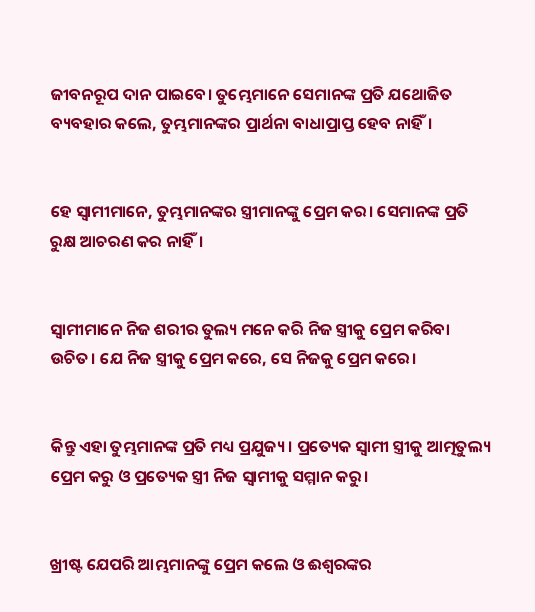ଜୀବନରୂପ ଦାନ ପାଇବେ। ତୁମ୍ଭେମାନେ ସେମାନଙ୍କ ପ୍ରତି ଯଥୋଜିତ ବ୍ୟବହାର କଲେ, ତୁମ୍ଭମାନଙ୍କର ପ୍ରାର୍ଥନା ବାଧାପ୍ରାପ୍ତ ହେବ ନାହିଁ।


ହେ ସ୍ୱାମୀମାନେ, ତୁମ୍ଭମାନଙ୍କର ସ୍ତ୍ରୀମାନଙ୍କୁ ପ୍ରେମ କର। ସେମାନଙ୍କ ପ୍ରତି ରୁକ୍ଷ ଆଚରଣ କର ନାହିଁ।


ସ୍ୱାମୀମାନେ ନିଜ ଶରୀର ତୁଲ୍ୟ ମନେ କରି ନିଜ ସ୍ତ୍ରୀକୁ ପ୍ରେମ କରିବା ଉଚିତ। ଯେ ନିଜ ସ୍ତ୍ରୀକୁ ପ୍ରେମ କରେ, ସେ ନିଜକୁ ପ୍ରେମ କରେ।


କିନ୍ତୁ ଏହା ତୁମ୍ଭମାନଙ୍କ ପ୍ରତି ମଧ୍ୟ ପ୍ରଯୁଜ୍ୟ। ପ୍ରତ୍ୟେକ ସ୍ୱାମୀ ସ୍ତ୍ରୀକୁ ଆତ୍ମତୁଲ୍ୟ ପ୍ରେମ କରୁ ଓ ପ୍ରତ୍ୟେକ ସ୍ତ୍ରୀ ନିଜ ସ୍ୱାମୀକୁ ସମ୍ମାନ କରୁ।


ଖ୍ରୀଷ୍ଟ ଯେପରି ଆମ୍ଭମାନଙ୍କୁ ପ୍ରେମ କଲେ ଓ ଈଶ୍ୱରଙ୍କର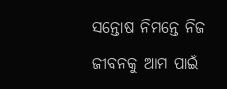ସନ୍ତୋଷ ନିମନ୍ତେ ନିଜ ଜୀବନକୁ ଆମ ପାଇଁ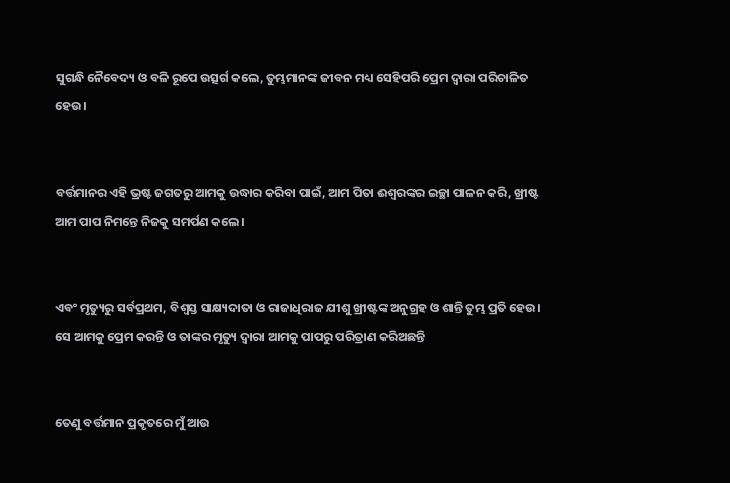ସୁଗନ୍ଧି ନୈବେଦ୍ୟ ଓ ବଳି ରୂପେ ଉତ୍ସର୍ଗ କଲେ, ତୁମ୍ଭମାନଙ୍କ ଜୀବନ ମଧ୍ୟ ସେହିପରି ପ୍ରେମ ଦ୍ୱାରା ପରିଚାଳିତ ହେଉ।


ବର୍ତ୍ତମାନର ଏହି ଭ୍ରଷ୍ଟ ଜଗତରୁ ଆମକୁ ଉଦ୍ଧାର କରିବା ପାଇଁ, ଆମ ପିତା ଈଶ୍ୱରଙ୍କର ଇଚ୍ଛା ପାଳନ କରି, ଖ୍ରୀଷ୍ଟ ଆମ ପାପ ନିମନ୍ତେ ନିଜକୁ ସମର୍ପଣ କଲେ।


ଏବଂ ମୃତ୍ୟୁରୁ ସର୍ବପ୍ରଥମ, ବିଶ୍ୱସ୍ତ ସାକ୍ଷ୍ୟଦାତା ଓ ରାଜାଧିରାଜ ଯୀଶୁ ଖ୍ରୀଷ୍ଟଙ୍କ ଅନୁଗ୍ରହ ଓ ଶାନ୍ତି ତୁମ୍ଭ ପ୍ରତି ହେଉ। ସେ ଆମକୁ ପ୍ରେମ କରନ୍ତି ଓ ତାଙ୍କର ମୃତ୍ୟୁ ଦ୍ୱାରା ଆମକୁ ପାପରୁ ପରିତ୍ରାଣ କରିଅଛନ୍ତି


ତେଣୁ ବର୍ତ୍ତମାନ ପ୍ରକୃତରେ ମୁଁ ଆଉ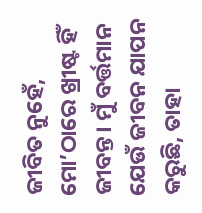ଜୀବିତ ନୁହେଁ, ମୋ’ଠାରେ ଖ୍ରୀଷ୍ଟ ହିଁ ଜୀବନ୍ତ। ମୁଁ ବର୍ତ୍ତମାନ ଯେଉଁ ଜୀବନ ଯାପନ କରୁଛି, ତାହା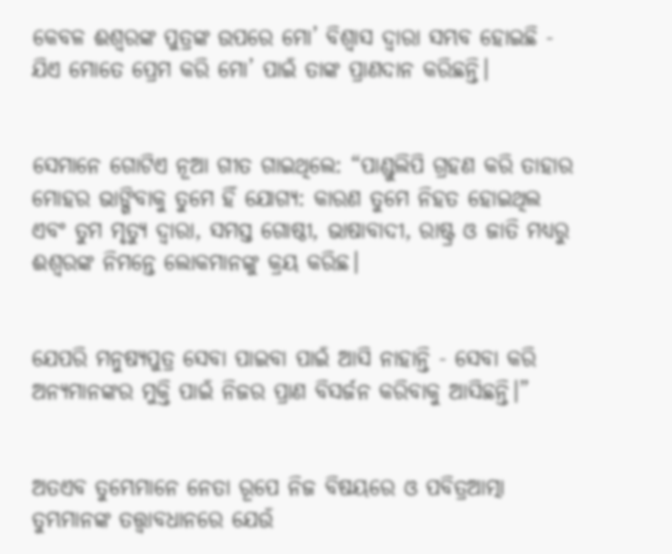କେବଳ ଈଶ୍ୱରଙ୍କ ପୁତ୍ରଙ୍କ ଉପରେ ମୋ’ ବିଶ୍ୱାସ ଦ୍ୱାରା ସମ୍ଭବ ହୋଇଛି - ଯିଏ ମୋତେ ପ୍ରେମ କରି ମୋ’ ପାଇଁ ତାଙ୍କ ପ୍ରାଣଦାନ କରିଛନ୍ତି।


ସେମାନେ ଗୋଟିଏ ନୂଆ ଗୀତ ଗାଇଥିଲେ: “ପାଣ୍ଡୁଲିପି ଗ୍ରହଣ କରି ତାହାର ମୋହର ଭାଙ୍ଗିବାକୁ ତୁମେ ହିଁ ଯୋଗ୍ୟ: କାରଣ ତୁମେ ନିହତ ହୋଇଥିଲ ଏବଂ ତୁମ ମୃତ୍ୟୁ ଦ୍ୱାରା, ସମସ୍ତ ଗୋଷ୍ଠୀ, ଭାଷାବାଦୀ, ରାଷ୍ଟ୍ର ଓ ଜାତି ମଧ୍ୟରୁ ଈଶ୍ୱରଙ୍କ ନିମନ୍ତେ ଲୋକମାନଙ୍କୁ କ୍ରୟ କରିଛ।


ଯେପରି ମନୁଷ୍ୟପୁତ୍ର ସେବା ପାଇବା ପାଇଁ ଆସି ନାହାନ୍ତି - ସେବା କରି ଅନ୍ୟମାନଙ୍କର ମୁକ୍ତି ପାଇଁ ନିଜର ପ୍ରାଣ ବିସର୍ଜନ କରିବାକୁ ଆସିଛନ୍ତି।”


ଅତଏବ ତୁମ୍ଭେମାନେ ନେତା ରୂପେ ନିଜ ବିଷୟରେ ଓ ପବିତ୍ରଆତ୍ମା ତୁମ୍ଭମାନଙ୍କ ତତ୍ତ୍ୱାବଧାନରେ ଯେଉଁ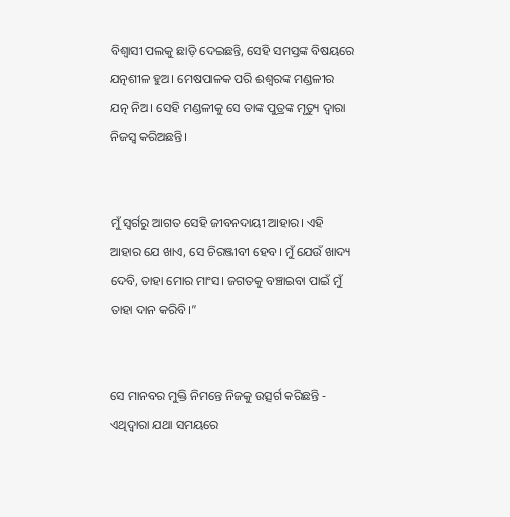ବିଶ୍ୱାସୀ ପଲକୁ ଛାଡ଼ି ଦେଇଛନ୍ତି, ସେହି ସମସ୍ତଙ୍କ ବିଷୟରେ ଯତ୍ନଶୀଳ ହୁଅ। ମେଷପାଳକ ପରି ଈଶ୍ୱରଙ୍କ ମଣ୍ଡଳୀର ଯତ୍ନ ନିଅ। ସେହି ମଣ୍ଡଳୀକୁ ସେ ତାଙ୍କ ପୁତ୍ରଙ୍କ ମୃତ୍ୟୁ ଦ୍ୱାରା ନିଜସ୍ୱ କରିଅଛନ୍ତି।


ମୁଁ ସ୍ୱର୍ଗରୁ ଆଗତ ସେହି ଜୀବନଦାୟୀ ଆହାର। ଏହି ଆହାର ଯେ ଖାଏ, ସେ ଚିରଞ୍ଜୀବୀ ହେବ। ମୁଁ ଯେଉଁ ଖାଦ୍ୟ ଦେବି, ତାହା ମୋର ମାଂସ। ଜଗତକୁ ବଞ୍ଚାଇବା ପାଇଁ ମୁଁ ତାହା ଦାନ କରିବି।”


ସେ ମାନବର ମୁକ୍ତି ନିମନ୍ତେ ନିଜକୁ ଉତ୍ସର୍ଗ କରିଛନ୍ତି - ଏଥିଦ୍ୱାରା ଯଥା ସମୟରେ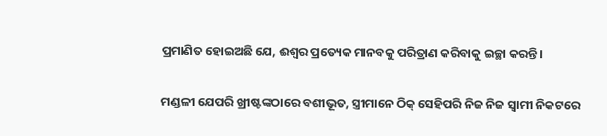ପ୍ରମାଣିତ ହୋଇଅଛି ଯେ, ଈଶ୍ୱର ପ୍ରତ୍ୟେକ ମାନବକୁ ପରିତ୍ରାଣ କରିବାକୁ ଇଚ୍ଛା କରନ୍ତି।


ମଣ୍ଡଳୀ ଯେପରି ଖ୍ରୀଷ୍ଟଙ୍କଠାରେ ବଶୀଭୂତ, ସ୍ତ୍ରୀମାନେ ଠିକ୍ ସେହିପରି ନିଜ ନିଜ ସ୍ୱାମୀ ନିକଟରେ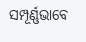ସମ୍ପୂର୍ଣ୍ଣଭାବେ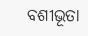ବଶୀଭୂତା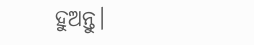ହୁଅନ୍ତୁ।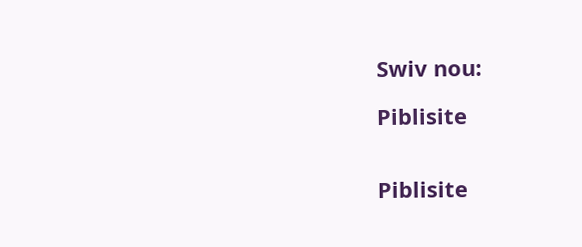Swiv nou:

Piblisite


Piblisite